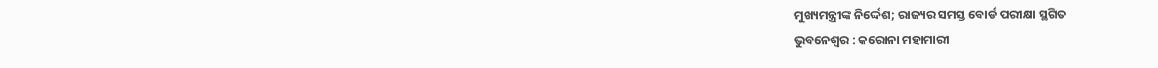ମୁଖ୍ୟମନ୍ତ୍ରୀଙ୍କ ନିର୍ଦ୍ଦେଶ; ରାଜ୍ୟର ସମସ୍ତ ବୋର୍ଡ ପରୀକ୍ଷା ସ୍ଥଗିତ
ଭୁବନେଶ୍ୱର : କରୋନା ମହାମାରୀ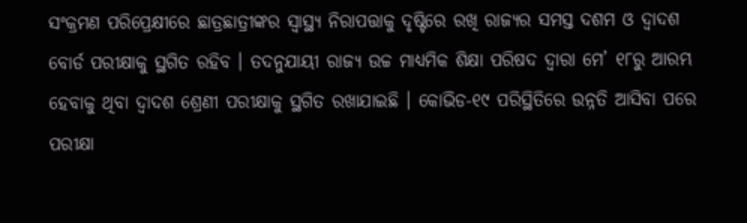ସଂକ୍ରମଣ ପରିପ୍ରେକ୍ଷୀରେ ଛାତ୍ରଛାତ୍ରୀଙ୍କର ସ୍ୱାସ୍ଥ୍ୟ ନିରାପତ୍ତାକୁ ଦୃଷ୍ଟିରେ ରଖି ରାଜ୍ୟର ସମସ୍ତ ଦଶମ ଓ ଦ୍ୱାଦଶ ବୋର୍ଡ ପରୀକ୍ଷାକୁ ସ୍ଥଗିତ ରହିବ । ତଦନୁଯାୟୀ ରାଜ୍ୟ ଉଚ୍ଚ ମାଧ୍ୟମିକ ଶିକ୍ଷା ପରିଷଦ ଦ୍ୱାରା ମେ’ ୧୮ରୁ ଆରମ୍ଭ ହେବାକୁ ଥିବା ଦ୍ୱାଦଶ ଶ୍ରେଣୀ ପରୀକ୍ଷାକୁ ସ୍ଥଗିତ ରଖାଯାଇଛି । କୋଭିଡ-୧୯ ପରିସ୍ଥିତିରେ ଉନ୍ନତି ଆସିବା ପରେ ପରୀକ୍ଷା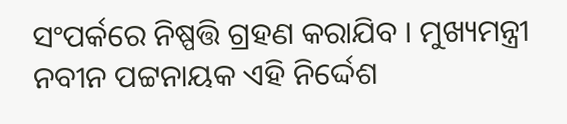ସଂପର୍କରେ ନିଷ୍ପତ୍ତି ଗ୍ରହଣ କରାଯିବ । ମୁଖ୍ୟମନ୍ତ୍ରୀ ନବୀନ ପଟ୍ଟନାୟକ ଏହି ନିର୍ଦ୍ଦେଶ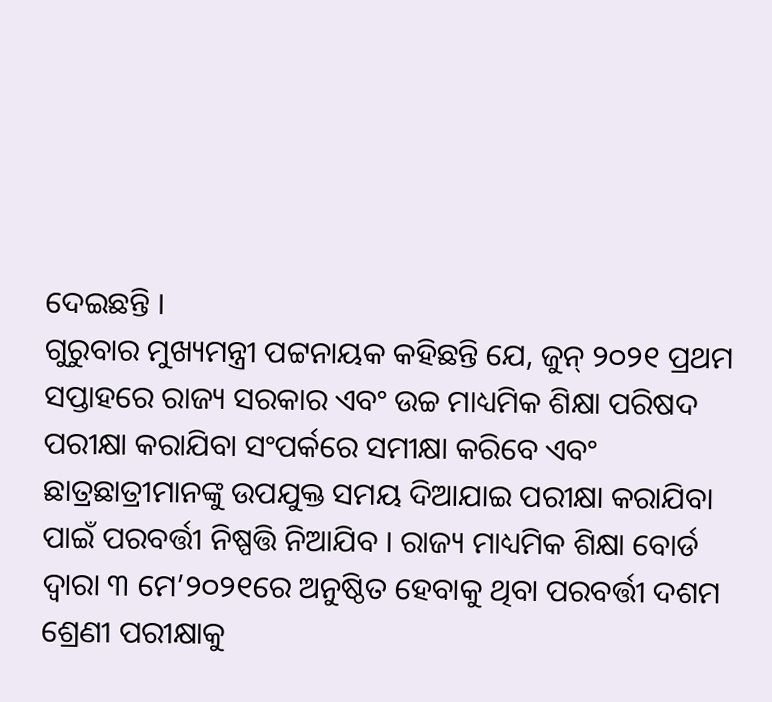ଦେଇଛନ୍ତି ।
ଗୁରୁବାର ମୁଖ୍ୟମନ୍ତ୍ରୀ ପଟ୍ଟନାୟକ କହିଛନ୍ତି ଯେ, ଜୁନ୍ ୨୦୨୧ ପ୍ରଥମ ସପ୍ତାହରେ ରାଜ୍ୟ ସରକାର ଏବଂ ଉଚ୍ଚ ମାଧ୍ୟମିକ ଶିକ୍ଷା ପରିଷଦ ପରୀକ୍ଷା କରାଯିବା ସଂପର୍କରେ ସମୀକ୍ଷା କରିବେ ଏବଂ ଛାତ୍ରଛାତ୍ରୀମାନଙ୍କୁ ଉପଯୁକ୍ତ ସମୟ ଦିଆଯାଇ ପରୀକ୍ଷା କରାଯିବା ପାଇଁ ପରବର୍ତ୍ତୀ ନିଷ୍ପତ୍ତି ନିଆଯିବ । ରାଜ୍ୟ ମାଧ୍ୟମିକ ଶିକ୍ଷା ବୋର୍ଡ ଦ୍ୱାରା ୩ ମେ’୨୦୨୧ରେ ଅନୁଷ୍ଠିତ ହେବାକୁ ଥିବା ପରବର୍ତ୍ତୀ ଦଶମ ଶ୍ରେଣୀ ପରୀକ୍ଷାକୁ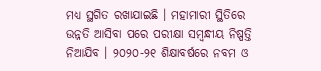ମଧ୍ୟ ସ୍ଥଗିତ ରଖାଯାଇଛି । ମହାମାରୀ ସ୍ଥିତିରେ ଉନ୍ନତି ଆସିବା ପରେ ପରୀକ୍ଷା ସମ୍ବନ୍ଧୀୟ ନିଷ୍ପତ୍ତି ନିଆଯିବ । ୨୦୨୦-୨୧ ଶିକ୍ଷାବର୍ଷରେ ନବମ ଓ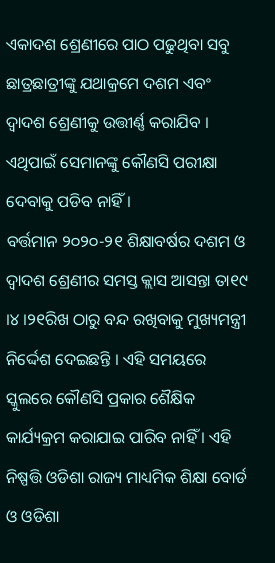ଏକାଦଶ ଶ୍ରେଣୀରେ ପାଠ ପଢୁଥିବା ସବୁ ଛାତ୍ରଛାତ୍ରୀଙ୍କୁ ଯଥାକ୍ରମେ ଦଶମ ଏବଂ ଦ୍ୱାଦଶ ଶ୍ରେଣୀକୁ ଉତ୍ତୀର୍ଣ୍ଣ କରାଯିବ । ଏଥିପାଇଁ ସେମାନଙ୍କୁ କୌଣସି ପରୀକ୍ଷା ଦେବାକୁ ପଡିବ ନାହିଁ ।
ବର୍ତ୍ତମାନ ୨୦୨୦-୨୧ ଶିକ୍ଷାବର୍ଷର ଦଶମ ଓ ଦ୍ୱାଦଶ ଶ୍ରେଣୀର ସମସ୍ତ କ୍ଲାସ ଆସନ୍ତା ତା୧୯ ।୪ ।୨୧ରିଖ ଠାରୁ ବନ୍ଦ ରଖିବାକୁ ମୁଖ୍ୟମନ୍ତ୍ରୀ ନିର୍ଦ୍ଦେଶ ଦେଇଛନ୍ତି । ଏହି ସମୟରେ ସ୍କୁଲରେ କୌଣସି ପ୍ରକାର ଶୈକ୍ଷିକ କାର୍ଯ୍ୟକ୍ରମ କରାଯାଇ ପାରିବ ନାହିଁ । ଏହି ନିଷ୍ପତ୍ତି ଓଡିଶା ରାଜ୍ୟ ମାଧ୍ୟମିକ ଶିକ୍ଷା ବୋର୍ଡ ଓ ଓଡିଶା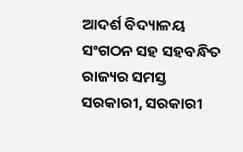ଆଦର୍ଶ ବିଦ୍ୟାଳୟ ସଂଗଠନ ସହ ସହବନ୍ଧିତ ରାଜ୍ୟର ସମସ୍ତ ସରକାରୀ, ସରକାରୀ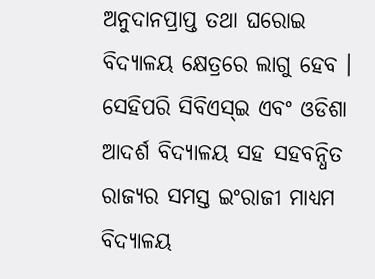ଅନୁଦାନପ୍ରାପ୍ତ ତଥା ଘରୋଇ ବିଦ୍ୟାଳୟ କ୍ଷେତ୍ରରେ ଲାଗୁ ହେବ । ସେହିପରି ସିବିଏସ୍ଇ ଏବଂ ଓଡିଶା ଆଦର୍ଶ ବିଦ୍ୟାଳୟ ସହ ସହବନ୍ଧିତ ରାଜ୍ୟର ସମସ୍ତ ଇଂରାଜୀ ମାଧ୍ୟମ ବିଦ୍ୟାଳୟ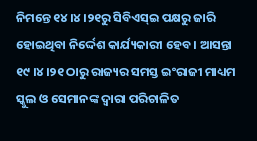ନିମନ୍ତେ ୧୪ ।୪ ।୨୧ରୁ ସିବିଏସ୍ଇ ପକ୍ଷରୁ ଜାରି ହୋଇଥିବା ନିର୍ଦ୍ଦେଶ କାର୍ଯ୍ୟକାରୀ ହେବ । ଆସନ୍ତା ୧୯ ।୪ ।୨୧ ଠାରୁ ରାଜ୍ୟର ସମସ୍ତ ଇଂରାଜୀ ମାଧ୍ୟମ ସ୍କୁଲ ଓ ସେମାନଙ୍କ ଦ୍ୱାରା ପରିଚାଳିତ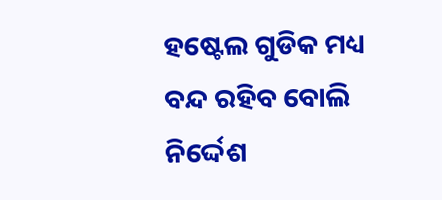ହଷ୍ଟେଲ ଗୁଡିକ ମଧ୍ୟ ବନ୍ଦ ରହିବ ବୋଲି ନିର୍ଦ୍ଦେଶ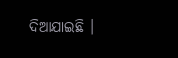ଦିଆଯାଇଛି ।